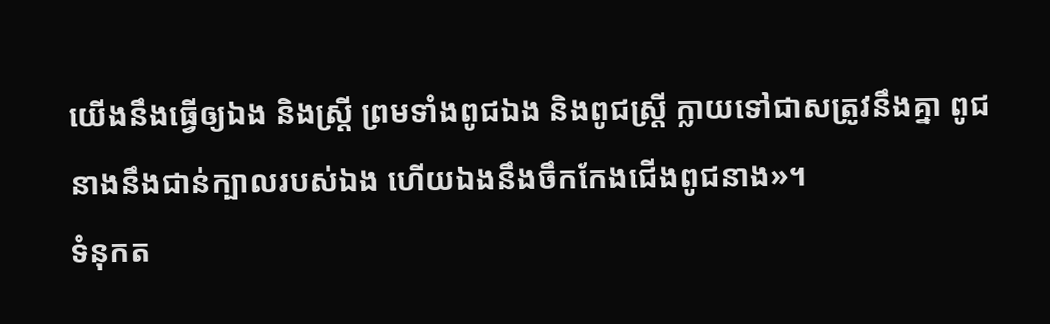យើងនឹងធ្វើឲ្យឯង និងស្ត្រី ព្រមទាំងពូជឯង និងពូជស្ត្រី ក្លាយទៅជាសត្រូវនឹងគ្នា ពូជនាងនឹងជាន់ក្បាលរបស់ឯង ហើយឯងនឹងចឹកកែងជើងពូជនាង»។
ទំនុកត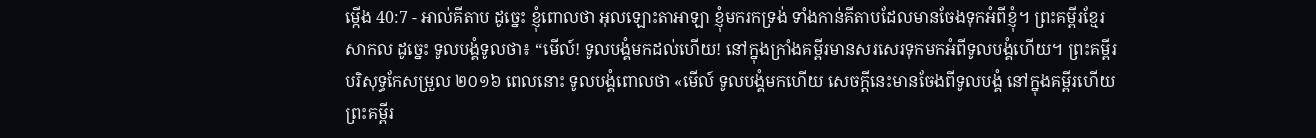ម្កើង 40:7 - អាល់គីតាប ដូច្នេះ ខ្ញុំពោលថា អុលឡោះតាអាឡា ខ្ញុំមករកទ្រង់ ទាំងកាន់គីតាបដែលមានចែងទុកអំពីខ្ញុំ។ ព្រះគម្ពីរខ្មែរសាកល ដូច្នេះ ទូលបង្គំទូលថា៖ “មើល៍! ទូលបង្គំមកដល់ហើយ! នៅក្នុងក្រាំងគម្ពីរមានសរសេរទុកមកអំពីទូលបង្គំហើយ។ ព្រះគម្ពីរបរិសុទ្ធកែសម្រួល ២០១៦ ពេលនោះ ទូលបង្គំពោលថា «មើល៍ ទូលបង្គំមកហើយ សេចក្ដីនេះមានចែងពីទូលបង្គំ នៅក្នុងគម្ពីរហើយ ព្រះគម្ពីរ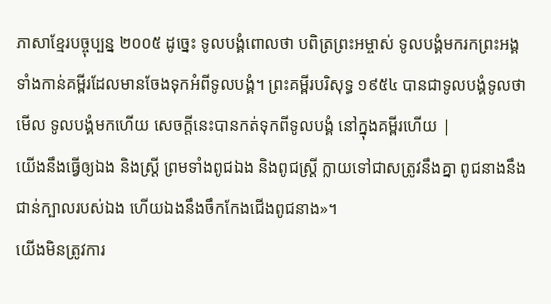ភាសាខ្មែរបច្ចុប្បន្ន ២០០៥ ដូច្នេះ ទូលបង្គំពោលថា បពិត្រព្រះអម្ចាស់ ទូលបង្គំមករកព្រះអង្គ ទាំងកាន់គម្ពីរដែលមានចែងទុកអំពីទូលបង្គំ។ ព្រះគម្ពីរបរិសុទ្ធ ១៩៥៤ បានជាទូលបង្គំទូលថា មើល ទូលបង្គំមកហើយ សេចក្ដីនេះបានកត់ទុកពីទូលបង្គំ នៅក្នុងគម្ពីរហើយ |
យើងនឹងធ្វើឲ្យឯង និងស្ត្រី ព្រមទាំងពូជឯង និងពូជស្ត្រី ក្លាយទៅជាសត្រូវនឹងគ្នា ពូជនាងនឹងជាន់ក្បាលរបស់ឯង ហើយឯងនឹងចឹកកែងជើងពូជនាង»។
យើងមិនត្រូវការ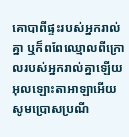គោបាពីផ្ទះរបស់អ្នករាល់គ្នា ឬក៏ពពែឈ្មោលពីក្រោលរបស់អ្នករាល់គ្នាឡើយ
អុលឡោះតាអាឡាអើយ សូមប្រោសប្រណី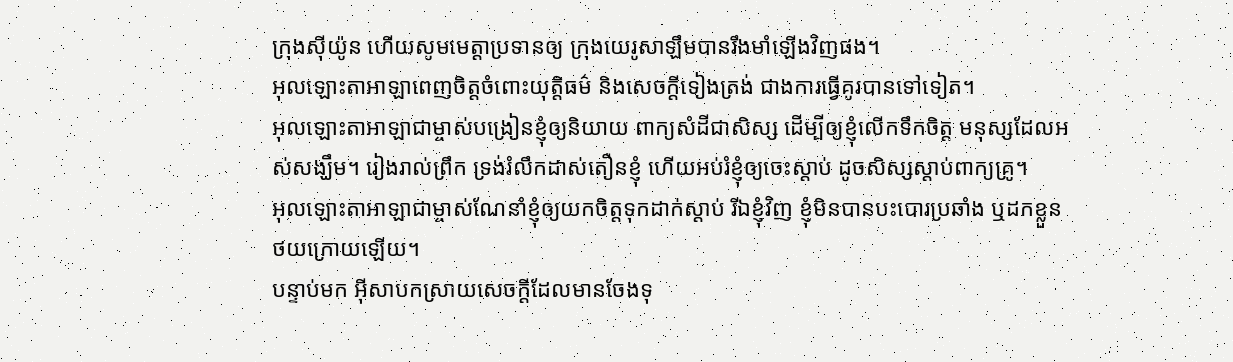ក្រុងស៊ីយ៉ូន ហើយសូមមេត្តាប្រទានឲ្យ ក្រុងយេរូសាឡឹមបានរឹងមាំឡើងវិញផង។
អុលឡោះតាអាឡាពេញចិត្តចំពោះយុត្តិធម៌ និងសេចក្ដីទៀងត្រង់ ជាងការធ្វើគូរបានទៅទៀត។
អុលឡោះតាអាឡាជាម្ចាស់បង្រៀនខ្ញុំឲ្យនិយាយ ពាក្យសំដីជាសិស្ស ដើម្បីឲ្យខ្ញុំលើកទឹកចិត្ត មនុស្សដែលអស់សង្ឃឹម។ រៀងរាល់ព្រឹក ទ្រង់រំលឹកដាស់តឿនខ្ញុំ ហើយអប់រំខ្ញុំឲ្យចេះស្ដាប់ ដូចសិស្សស្ដាប់ពាក្យគ្រូ។
អុលឡោះតាអាឡាជាម្ចាស់ណែនាំខ្ញុំឲ្យយកចិត្តទុកដាក់ស្ដាប់ រីឯខ្ញុំវិញ ខ្ញុំមិនបានបះបោរប្រឆាំង ឬដកខ្លួនថយក្រោយឡើយ។
បន្ទាប់មក អ៊ីសាបកស្រាយសេចក្ដីដែលមានចែងទុ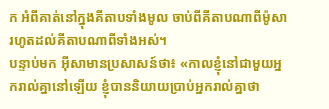ក អំពីគាត់នៅក្នុងគីតាបទាំងមូល ចាប់ពីគីតាបណាពីម៉ូសារហូតដល់គីតាបណាពីទាំងអស់។
បន្ទាប់មក អ៊ីសាមានប្រសាសន៍ថា៖ «កាលខ្ញុំនៅជាមួយអ្នករាល់គ្នានៅឡើយ ខ្ញុំបាននិយាយប្រាប់អ្នករាល់គ្នាថា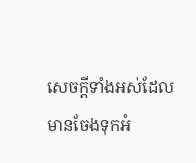សេចក្ដីទាំងអស់ដែលមានចែងទុកអំ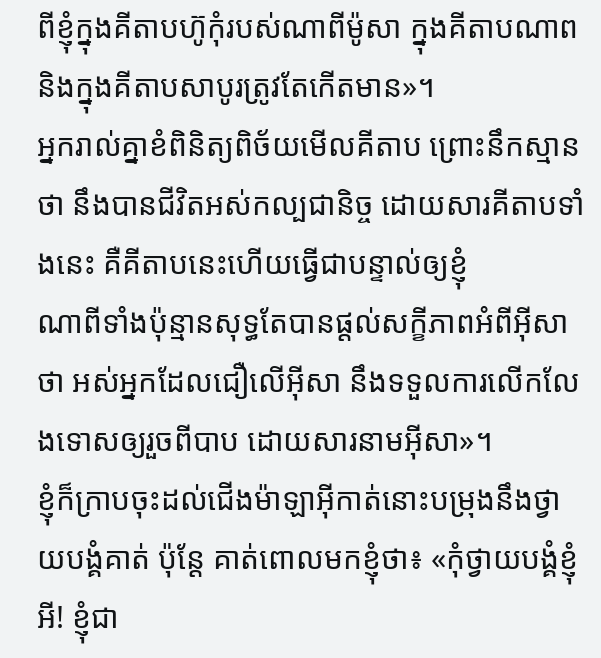ពីខ្ញុំក្នុងគីតាបហ៊ូកុំរបស់ណាពីម៉ូសា ក្នុងគីតាបណាព និងក្នុងគីតាបសាបូរត្រូវតែកើតមាន»។
អ្នករាល់គ្នាខំពិនិត្យពិច័យមើលគីតាប ព្រោះនឹកស្មានថា នឹងបានជីវិតអស់កល្បជានិច្ច ដោយសារគីតាបទាំងនេះ គឺគីតាបនេះហើយធ្វើជាបន្ទាល់ឲ្យខ្ញុំ
ណាពីទាំងប៉ុន្មានសុទ្ធតែបានផ្ដល់សក្ខីភាពអំពីអ៊ីសាថា អស់អ្នកដែលជឿលើអ៊ីសា នឹងទទួលការលើកលែងទោសឲ្យរួចពីបាប ដោយសារនាមអ៊ីសា»។
ខ្ញុំក៏ក្រាបចុះដល់ជើងម៉ាឡាអ៊ីកាត់នោះបម្រុងនឹងថ្វាយបង្គំគាត់ ប៉ុន្ដែ គាត់ពោលមកខ្ញុំថា៖ «កុំថ្វាយបង្គំខ្ញុំអី! ខ្ញុំជា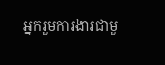អ្នករួមការងារជាមួ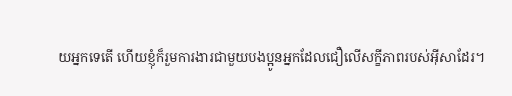យអ្នកទេតើ ហើយខ្ញុំក៏រួមការងារជាមួយបងប្អូនអ្នកដែលជឿលើសក្ខីភាពរបស់អ៊ីសាដែរ។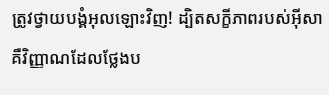ត្រូវថ្វាយបង្គំអុលឡោះវិញ! ដ្បិតសក្ខីភាពរបស់អ៊ីសា គឺវិញ្ញាណដែលថ្លែងប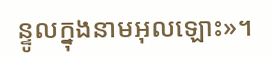ន្ទូលក្នុងនាមអុលឡោះ»។